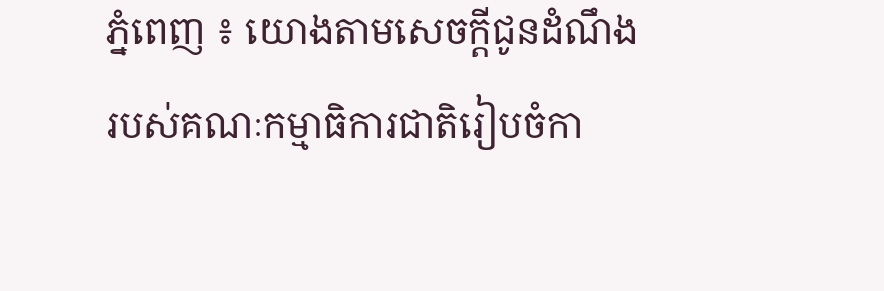ភ្នំពេញ ៖ យោងតាមសេចក្ដីជូនដំណឹងរបស់គណៈកម្មាធិការជាតិរៀបចំកា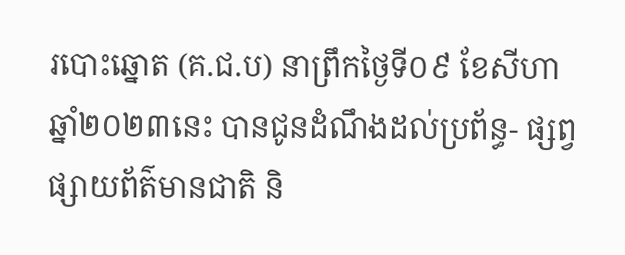របោះឆ្នោត (គ.ជ.ប) នាព្រឹកថ្ងៃទី០៩ ខែសីហា ឆ្នាំ២០២៣នេះ បានជូនដំណឹងដល់ប្រព័ន្ធ- ផ្សព្វផ្សាយព័ត៌មានជាតិ និ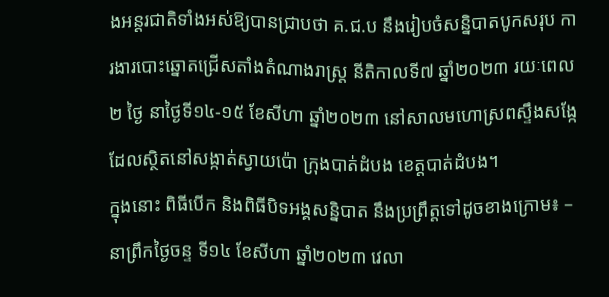ងអន្តរជាតិទាំងអស់ឱ្យបានជ្រាបថា គ.ជ.ប នឹងរៀបចំសន្និបាតបូកសរុប ការងារបោះឆ្នោតជ្រើសតាំងតំណាងរាស្ត្រ នីតិកាលទី៧ ឆ្នាំ២០២៣ រយៈពេល ២ ថ្ងៃ នាថ្ងៃទី១៤-១៥ ខែសីហា ឆ្នាំ២០២៣ នៅសាលមហោស្រពស្ទឹងសង្កែ ដែលស្ថិតនៅសង្កាត់ស្វាយប៉ោ ក្រុងបាត់ដំបង ខេត្តបាត់ដំបង។
ក្នុងនោះ ពិធីបើក និងពិធីបិទអង្គសន្និបាត នឹងប្រព្រឹត្តទៅដូចខាងក្រោម៖ – នាព្រឹកថ្ងៃចន្ទ ទី១៤ ខែសីហា ឆ្នាំ២០២៣ វេលា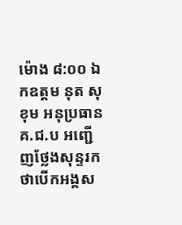ម៉ោង ៨:០០ ឯកឧត្តម នុត សុខុម អនុប្រធាន គ.ជ.ប អញ្ជើញថ្លែងសុន្ទរកថាបើកអង្គស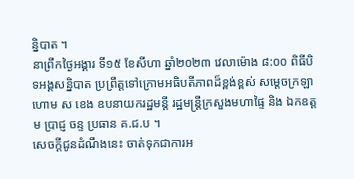ន្និបាត ។
នាព្រឹកថ្ងៃអង្គារ ទី១៥ ខែសីហា ឆ្នាំ២០២៣ វេលាម៉ោង ៨:០០ ពិធីបិទអង្គសន្និបាត ប្រព្រឹត្តទៅក្រោមអធិបតីភាពដ៏ខ្ពង់ខ្ពស់ សម្ដេចក្រឡាហោម ស ខេង ឧបនាយករដ្ឋមន្តី រដ្ឋមន្ត្រីក្រសួងមហាផ្ទៃ និង ឯកឧត្តម ប្រាជ្ញ ចន្ទ ប្រធាន គ.ជ.ប ។
សេចក្តីជូនដំណឹងនេះ ចាត់ទុកជាការអ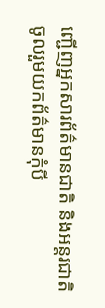ញ្ជើញអ្នកសារព័ត៌មានជាតិ និងអន្តរជាតិ ចូលរួមយកព័ត៌មានកុំបី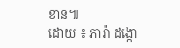ខាន៕
ដោយ ៖ ភារ៉ា ដង្កោ